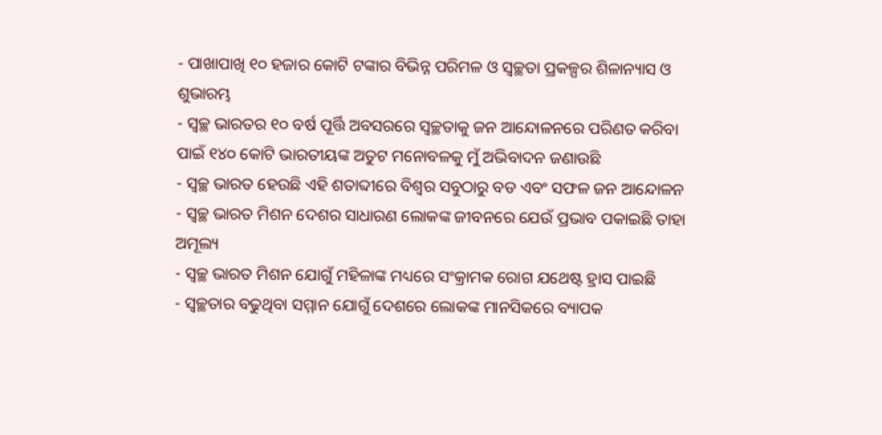- ପାଖାପାଖି ୧୦ ହଜାର କୋଟି ଟଙ୍କାର ବିଭିନ୍ନ ପରିମଳ ଓ ସ୍ୱଚ୍ଛତା ପ୍ରକଳ୍ପର ଶିଳାନ୍ୟାସ ଓ ଶୁଭାରମ୍ଭ
- ସ୍ୱଚ୍ଛ ଭାରତର ୧୦ ବର୍ଷ ପୂର୍ତ୍ତି ଅବସରରେ ସ୍ୱଚ୍ଛତାକୁ ଜନ ଆନ୍ଦୋଳନରେ ପରିଣତ କରିବା ପାଇଁ ୧୪୦ କୋଟି ଭାରତୀୟଙ୍କ ଅତୁଟ ମନୋବଳକୁ ମୁଁ ଅଭିବାଦନ ଜଣାଉଛି
- ସ୍ୱଚ୍ଛ ଭାରତ ହେଉଛି ଏହି ଶତାବ୍ଦୀରେ ବିଶ୍ୱର ସବୁଠାରୁ ବଡ ଏବଂ ସଫଳ ଜନ ଆନ୍ଦୋଳନ
- ସ୍ୱଚ୍ଛ ଭାରତ ମିଶନ ଦେଶର ସାଧାରଣ ଲୋକଙ୍କ ଜୀବନରେ ଯେଉଁ ପ୍ରଭାବ ପକାଇଛି ତାହା ଅମୂଲ୍ୟ
- ସ୍ୱଚ୍ଛ ଭାରତ ମିଶନ ଯୋଗୁଁ ମହିଳାଙ୍କ ମଧ୍ୟରେ ସଂକ୍ରାମକ ରୋଗ ଯଥେଷ୍ଟ ହ୍ରାସ ପାଇଛି
- ସ୍ୱଚ୍ଛତାର ବଢୁଥିବା ସମ୍ମାନ ଯୋଗୁଁ ଦେଶରେ ଲୋକଙ୍କ ମାନସିକରେ ବ୍ୟାପକ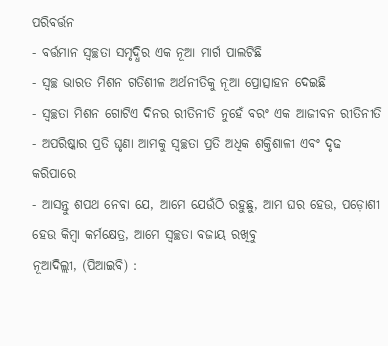ପରିବର୍ତ୍ତନ
- ବର୍ତ୍ତମାନ ସ୍ୱଚ୍ଛତା ସମୃଦ୍ଧିର ଏକ ନୂଆ ମାର୍ଗ ପାଲଟିଛି
- ସ୍ୱଚ୍ଛ ଭାରତ ମିଶନ ଗତିଶୀଳ ଅର୍ଥନୀତିକୁ ନୂଆ ପ୍ରୋତ୍ସାହନ ଦେଇଛି
- ସ୍ୱଚ୍ଛତା ମିଶନ ଗୋଟିଏ ଦିନର ରୀତିନୀତି ନୁହେଁ ବରଂ ଏକ ଆଜୀବନ ରୀତିନୀତି
- ଅପରିଷ୍କାର ପ୍ରତି ଘୃଣା ଆମକୁ ସ୍ୱଚ୍ଛତା ପ୍ରତି ଅଧିକ ଶକ୍ତିଶାଳୀ ଏବଂ ଦୃଢ କରିପାରେ
- ଆସନ୍ତୁ ଶପଥ ନେବା ଯେ, ଆମେ ଯେଉଁଠି ରହୁଛୁ, ଆମ ଘର ହେଉ, ପଡ଼ୋଶୀ ହେଉ କିମ୍ବା କର୍ମକ୍ଷେତ୍ର, ଆମେ ସ୍ୱଚ୍ଛତା ବଜାୟ ରଖିବୁ
ନୂଆଦିଲ୍ଲୀ, (ପିଆଇବି) :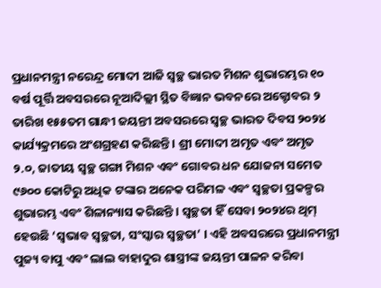ପ୍ରଧାନମନ୍ତ୍ରୀ ନରେନ୍ଦ୍ର ମୋଦୀ ଆଜି ସ୍ୱଚ୍ଛ ଭାରତ ମିଶନ ଶୁଭାରମ୍ଭର ୧୦ ବର୍ଷ ପୂର୍ତ୍ତି ଅବସରରେ ନୂଆଦିଲ୍ଲୀ ସ୍ଥିତ ବିଜ୍ଞାନ ଭବନରେ ଅକ୍ଟୋବର ୨ ତାରିଖ ୧୫୫ତମ ଗାନ୍ଧୀ ଜୟନ୍ତୀ ଅବସରରେ ସ୍ୱଚ୍ଛ ଭାରତ ଦିବସ ୨୦୨୪ କାର୍ଯ୍ୟକ୍ରମରେ ଅଂଶଗ୍ରହଣ କରିଛନ୍ତି । ଶ୍ରୀ ମୋଦୀ ଅମୃତ ଏବଂ ଅମୃତ ୨.୦, ଜାତୀୟ ସ୍ୱଚ୍ଛ ଗଙ୍ଗା ମିଶନ ଏବଂ ଗୋବର ଧନ ଯୋଜନା ସମେତ ୯୬୦୦ କୋଟିରୁ ଅଧିକ ଟଙ୍କାର ଅନେକ ପରିମଳ ଏବଂ ସ୍ୱଚ୍ଛତା ପ୍ରକଳ୍ପର ଶୁଭାରମ୍ଭ ଏବଂ ଶିଳାନ୍ୟାସ କରିଛନ୍ତି । ସ୍ୱଚ୍ଛତା ହିଁ ସେବା ୨୦୨୪ର ଥିମ୍ ହେଉଛି ‘ସ୍ୱଭାବ ସ୍ୱଚ୍ଛତା, ସଂସ୍କାର ସ୍ୱଚ୍ଛତା’ । ଏହି ଅବସରରେ ପ୍ରଧାନମନ୍ତ୍ରୀ ପୁଜ୍ୟ ବାପୁ ଏବଂ ଲାଲ ବାହାଦୁର ଶାସ୍ତ୍ରୀଙ୍କ ଜୟନ୍ତୀ ପାଳନ କରିବା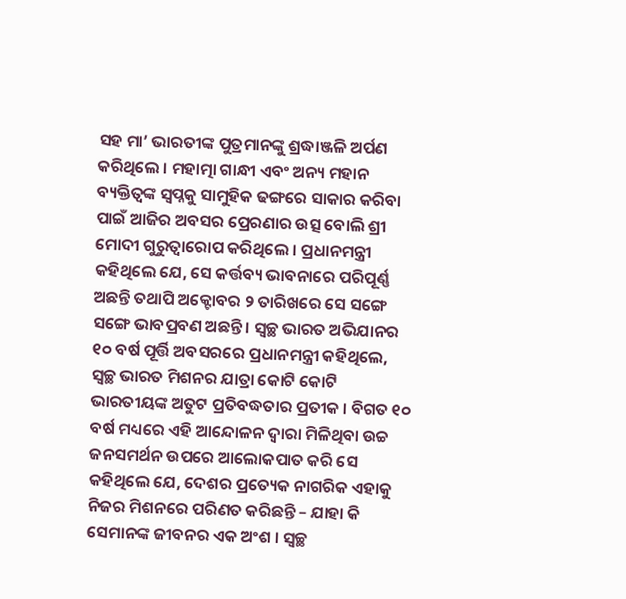ସହ ମା’ ଭାରତୀଙ୍କ ପୁତ୍ରମାନଙ୍କୁ ଶ୍ରଦ୍ଧାଞ୍ଜଳି ଅର୍ପଣ କରିଥିଲେ । ମହାତ୍ମା ଗାନ୍ଧୀ ଏବଂ ଅନ୍ୟ ମହାନ ବ୍ୟକ୍ତିତ୍ୱଙ୍କ ସ୍ୱପ୍ନକୁ ସାମୁହିକ ଢଙ୍ଗରେ ସାକାର କରିବା ପାଇଁ ଆଜିର ଅବସର ପ୍ରେରଣାର ଉତ୍ସ ବୋଲି ଶ୍ରୀ ମୋଦୀ ଗୁରୁତ୍ୱାରୋପ କରିଥିଲେ । ପ୍ରଧାନମନ୍ତ୍ରୀ କହିଥିଲେ ଯେ, ସେ କର୍ତ୍ତବ୍ୟ ଭାବନାରେ ପରିପୂର୍ଣ୍ଣ ଅଛନ୍ତି ତଥାପି ଅକ୍ଟୋବର ୨ ତାରିଖରେ ସେ ସଙ୍ଗେ ସଙ୍ଗେ ଭାବପ୍ରବଣ ଅଛନ୍ତି । ସ୍ୱଚ୍ଛ ଭାରତ ଅଭିଯାନର ୧୦ ବର୍ଷ ପୂର୍ତ୍ତି ଅବସରରେ ପ୍ରଧାନମନ୍ତ୍ରୀ କହିଥିଲେ, ସ୍ୱଚ୍ଛ ଭାରତ ମିଶନର ଯାତ୍ରା କୋଟି କୋଟି ଭାରତୀୟଙ୍କ ଅତୁଟ ପ୍ରତିବଦ୍ଧତାର ପ୍ରତୀକ । ବିଗତ ୧୦ ବର୍ଷ ମଧ୍ୟରେ ଏହି ଆନ୍ଦୋଳନ ଦ୍ୱାରା ମିଳିଥିବା ଉଚ୍ଚ ଜନସମର୍ଥନ ଉପରେ ଆଲୋକପାତ କରି ସେ କହିଥିଲେ ଯେ, ଦେଶର ପ୍ରତ୍ୟେକ ନାଗରିକ ଏହାକୁ ନିଜର ମିଶନରେ ପରିଣତ କରିଛନ୍ତି – ଯାହା କି ସେମାନଙ୍କ ଜୀବନର ଏକ ଅଂଶ । ସ୍ୱଚ୍ଛ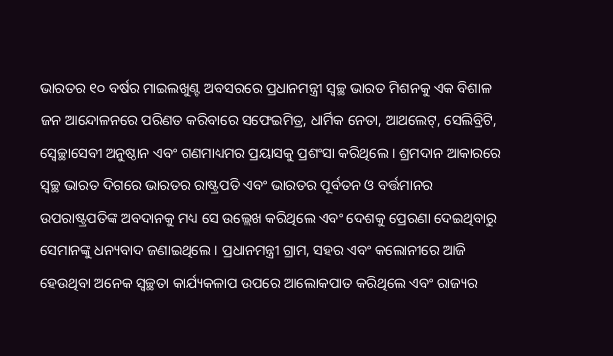ଭାରତର ୧୦ ବର୍ଷର ମାଇଲଖୁଣ୍ଟ ଅବସରରେ ପ୍ରଧାନମନ୍ତ୍ରୀ ସ୍ୱଚ୍ଛ ଭାରତ ମିଶନକୁ ଏକ ବିଶାଳ ଜନ ଆନ୍ଦୋଳନରେ ପରିଣତ କରିବାରେ ସଫେଇମିତ୍ର, ଧାର୍ମିକ ନେତା, ଆଥଲେଟ୍, ସେଲିବ୍ରିଟି, ସ୍ୱେଚ୍ଛାସେବୀ ଅନୁଷ୍ଠାନ ଏବଂ ଗଣମାଧ୍ୟମର ପ୍ରୟାସକୁ ପ୍ରଶଂସା କରିଥିଲେ । ଶ୍ରମଦାନ ଆକାରରେ ସ୍ୱଚ୍ଛ ଭାରତ ଦିଗରେ ଭାରତର ରାଷ୍ଟ୍ରପତି ଏବଂ ଭାରତର ପୂର୍ବତନ ଓ ବର୍ତ୍ତମାନର ଉପରାଷ୍ଟ୍ରପତିଙ୍କ ଅବଦାନକୁ ମଧ୍ୟ ସେ ଉଲ୍ଲେଖ କରିଥିଲେ ଏବଂ ଦେଶକୁ ପ୍ରେରଣା ଦେଇଥିବାରୁ ସେମାନଙ୍କୁ ଧନ୍ୟବାଦ ଜଣାଇଥିଲେ । ପ୍ରଧାନମନ୍ତ୍ରୀ ଗ୍ରାମ, ସହର ଏବଂ କଲୋନୀରେ ଆଜି ହେଉଥିବା ଅନେକ ସ୍ୱଚ୍ଛତା କାର୍ଯ୍ୟକଳାପ ଉପରେ ଆଲୋକପାତ କରିଥିଲେ ଏବଂ ରାଜ୍ୟର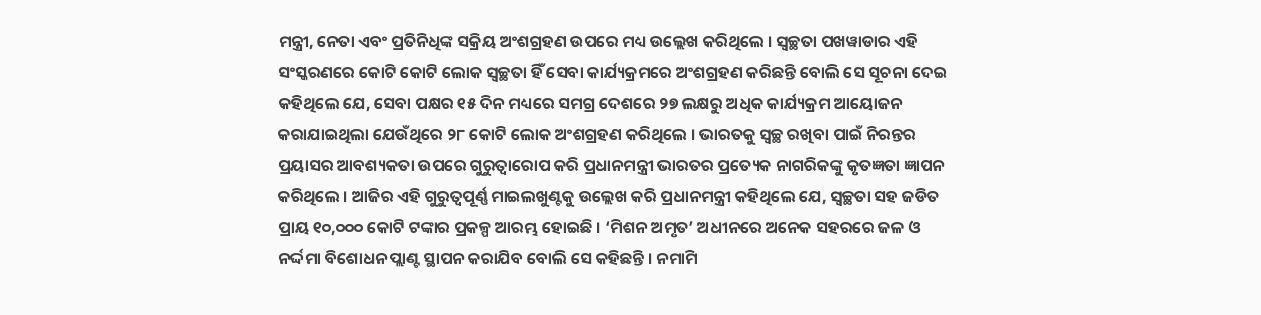ମନ୍ତ୍ରୀ, ନେତା ଏବଂ ପ୍ରତିନିଧିଙ୍କ ସକ୍ରିୟ ଅଂଶଗ୍ରହଣ ଉପରେ ମଧ୍ୟ ଉଲ୍ଲେଖ କରିଥିଲେ । ସ୍ୱଚ୍ଛତା ପଖୱାଡାର ଏହି ସଂସ୍କରଣରେ କୋଟି କୋଟି ଲୋକ ସ୍ୱଚ୍ଛତା ହିଁ ସେବା କାର୍ଯ୍ୟକ୍ରମରେ ଅଂଶଗ୍ରହଣ କରିଛନ୍ତି ବୋଲି ସେ ସୂଚନା ଦେଇ କହିଥିଲେ ଯେ, ସେବା ପକ୍ଷର ୧୫ ଦିନ ମଧ୍ୟରେ ସମଗ୍ର ଦେଶରେ ୨୭ ଲକ୍ଷରୁ ଅଧିକ କାର୍ଯ୍ୟକ୍ରମ ଆୟୋଜନ କରାଯାଇଥିଲା ଯେଉଁଥିରେ ୨୮ କୋଟି ଲୋକ ଅଂଶଗ୍ରହଣ କରିଥିଲେ । ଭାରତକୁ ସ୍ୱଚ୍ଛ ରଖିବା ପାଇଁ ନିରନ୍ତର ପ୍ରୟାସର ଆବଶ୍ୟକତା ଉପରେ ଗୁରୁତ୍ୱାରୋପ କରି ପ୍ରଧାନମନ୍ତ୍ରୀ ଭାରତର ପ୍ରତ୍ୟେକ ନାଗରିକଙ୍କୁ କୃତଜ୍ଞତା ଜ୍ଞାପନ କରିଥିଲେ । ଆଜିର ଏହି ଗୁରୁତ୍ୱପୂର୍ଣ୍ଣ ମାଇଲଖୁଣ୍ଟକୁ ଉଲ୍ଲେଖ କରି ପ୍ରଧାନମନ୍ତ୍ରୀ କହିଥିଲେ ଯେ, ସ୍ୱଚ୍ଛତା ସହ ଜଡିତ ପ୍ରାୟ ୧୦,୦୦୦ କୋଟି ଟଙ୍କାର ପ୍ରକଳ୍ପ ଆରମ୍ଭ ହୋଇଛି । ‘ମିଶନ ଅମୃତ’ ଅଧୀନରେ ଅନେକ ସହରରେ ଜଳ ଓ ନର୍ଦ୍ଦମା ବିଶୋଧନ ପ୍ଲାଣ୍ଟ ସ୍ଥାପନ କରାଯିବ ବୋଲି ସେ କହିଛନ୍ତି । ନମାମି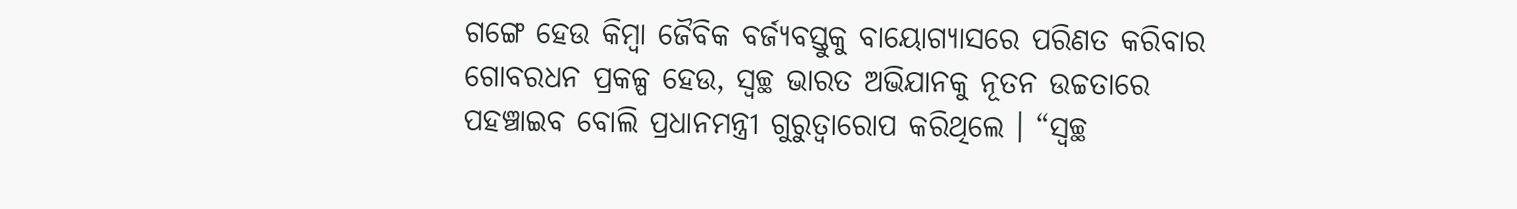ଗଙ୍ଗେ ହେଉ କିମ୍ବା ଜୈବିକ ବର୍ଜ୍ୟବସ୍ତୁକୁ ବାୟୋଗ୍ୟାସରେ ପରିଣତ କରିବାର ଗୋବରଧନ ପ୍ରକଳ୍ପ ହେଉ, ସ୍ୱଚ୍ଛ ଭାରତ ଅଭିଯାନକୁ ନୂତନ ଉଚ୍ଚତାରେ ପହଞ୍ଚାଇବ ବୋଲି ପ୍ରଧାନମନ୍ତ୍ରୀ ଗୁରୁତ୍ୱାରୋପ କରିଥିଲେ । “ସ୍ୱଚ୍ଛ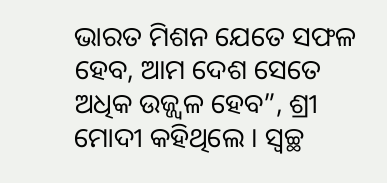ଭାରତ ମିଶନ ଯେତେ ସଫଳ ହେବ, ଆମ ଦେଶ ସେତେ ଅଧିକ ଉଜ୍ଜ୍ୱଳ ହେବ”, ଶ୍ରୀ ମୋଦୀ କହିଥିଲେ । ସ୍ୱଚ୍ଛ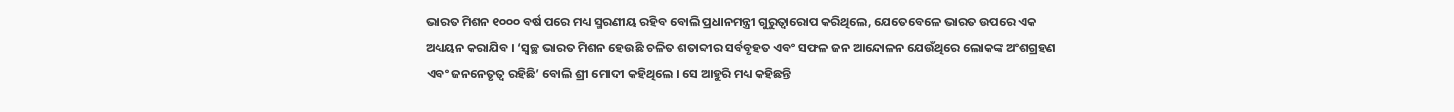ଭାରତ ମିଶନ ୧୦୦୦ ବର୍ଷ ପରେ ମଧ୍ୟ ସ୍ମରଣୀୟ ରହିବ ବୋଲି ପ୍ରଧାନମନ୍ତ୍ରୀ ଗୁରୁତ୍ୱାରୋପ କରିଥିଲେ, ଯେତେବେଳେ ଭାରତ ଉପରେ ଏକ ଅଧ୍ୟୟନ କରାଯିବ । ‘ସ୍ୱଚ୍ଛ ଭାରତ ମିଶନ ହେଉଛି ଚଳିତ ଶତାବ୍ଦୀର ସର୍ବବୃହତ ଏବଂ ସଫଳ ଜନ ଆନ୍ଦୋଳନ ଯେଉଁଥିରେ ଲୋକଙ୍କ ଅଂଶଗ୍ରହଣ ଏବଂ ଜନନେତୃତ୍ୱ ରହିଛି’ ବୋଲି ଶ୍ରୀ ମୋଦୀ କହିଥିଲେ । ସେ ଆହୁରି ମଧ୍ୟ କହିଛନ୍ତି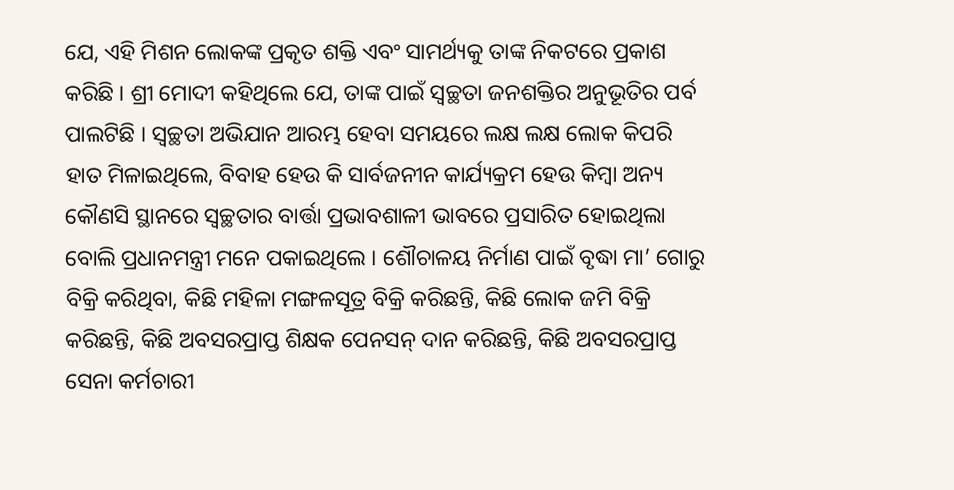ଯେ, ଏହି ମିଶନ ଲୋକଙ୍କ ପ୍ରକୃତ ଶକ୍ତି ଏବଂ ସାମର୍ଥ୍ୟକୁ ତାଙ୍କ ନିକଟରେ ପ୍ରକାଶ କରିଛି । ଶ୍ରୀ ମୋଦୀ କହିଥିଲେ ଯେ, ତାଙ୍କ ପାଇଁ ସ୍ୱଚ୍ଛତା ଜନଶକ୍ତିର ଅନୁଭୂତିର ପର୍ବ ପାଲଟିଛି । ସ୍ୱଚ୍ଛତା ଅଭିଯାନ ଆରମ୍ଭ ହେବା ସମୟରେ ଲକ୍ଷ ଲକ୍ଷ ଲୋକ କିପରି ହାତ ମିଳାଇଥିଲେ, ବିବାହ ହେଉ କି ସାର୍ବଜନୀନ କାର୍ଯ୍ୟକ୍ରମ ହେଉ କିମ୍ବା ଅନ୍ୟ କୌଣସି ସ୍ଥାନରେ ସ୍ୱଚ୍ଛତାର ବାର୍ତ୍ତା ପ୍ରଭାବଶାଳୀ ଭାବରେ ପ୍ରସାରିତ ହୋଇଥିଲା ବୋଲି ପ୍ରଧାନମନ୍ତ୍ରୀ ମନେ ପକାଇଥିଲେ । ଶୌଚାଳୟ ନିର୍ମାଣ ପାଇଁ ବୃଦ୍ଧା ମା’ ଗୋରୁ ବିକ୍ରି କରିଥିବା, କିଛି ମହିଳା ମଙ୍ଗଳସୂତ୍ର ବିକ୍ରି କରିଛନ୍ତି, କିଛି ଲୋକ ଜମି ବିକ୍ରି କରିଛନ୍ତି, କିଛି ଅବସରପ୍ରାପ୍ତ ଶିକ୍ଷକ ପେନସନ୍ ଦାନ କରିଛନ୍ତି, କିଛି ଅବସରପ୍ରାପ୍ତ ସେନା କର୍ମଚାରୀ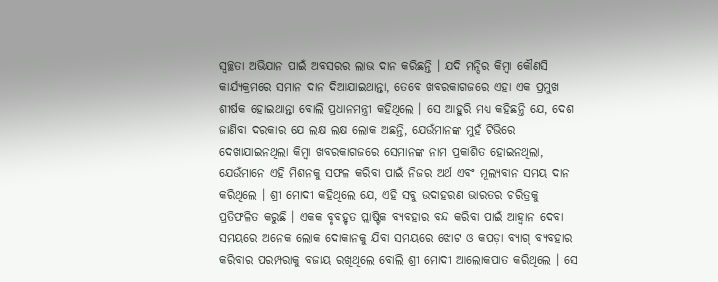ସ୍ୱଚ୍ଛତା ଅଭିଯାନ ପାଇଁ ଅବସରର ଲାଭ ଦାନ କରିଛନ୍ତି । ଯଦି ମନ୍ଦିର କିମ୍ବା କୌଣସି କାର୍ଯ୍ୟକ୍ରମରେ ସମାନ ଦାନ ଦିଆଯାଇଥାନ୍ତା, ତେବେ ଖବରକାଗଜରେ ଏହା ଏକ ପ୍ରମୁଖ ଶୀର୍ଷକ ହୋଇଥାନ୍ତା ବୋଲି ପ୍ରଧାନମନ୍ତ୍ରୀ କହିଥିଲେ । ସେ ଆହୁରି ମଧ୍ୟ କହିଛନ୍ତି ଯେ, ଦେଶ ଜାଣିବା ଦରକାର ଯେ ଲକ୍ଷ ଲକ୍ଷ ଲୋକ ଅଛନ୍ତି, ଯେଉଁମାନଙ୍କ ମୁହଁ ଟିଭିରେ ଦେଖାଯାଇନଥିଲା କିମ୍ବା ଖବରକାଗଜରେ ସେମାନଙ୍କ ନାମ ପ୍ରକାଶିତ ହୋଇନଥିଲା, ଯେଉଁମାନେ ଏହି ମିଶନକୁ ସଫଳ କରିବା ପାଇଁ ନିଜର ଅର୍ଥ ଏବଂ ମୂଲ୍ୟବାନ ସମୟ ଦାନ କରିଥିଲେ । ଶ୍ରୀ ମୋଦୀ କହିଥିଲେ ଯେ, ଏହି ସବୁ ଉଦାହରଣ ଭାରତର ଚରିତ୍ରକୁ ପ୍ରତିଫଳିତ କରୁଛି । ଏକକ ବୃବହୃତ ପ୍ଲାଷ୍ଟିକ ବ୍ୟବହାର ବନ୍ଦ କରିବା ପାଇଁ ଆହ୍ୱାନ ଦେବା ସମୟରେ ଅନେକ ଲୋକ ଦୋକାନକୁ ଯିବା ସମୟରେ ଝୋଟ ଓ କପଡ଼ା ବ୍ୟାଗ୍ ବ୍ୟବହାର କରିବାର ପରମ୍ପରାକୁ ବଜାୟ ରଖିଥିଲେ ବୋଲି ଶ୍ରୀ ମୋଦୀ ଆଲୋକପାତ କରିଥିଲେ । ସେ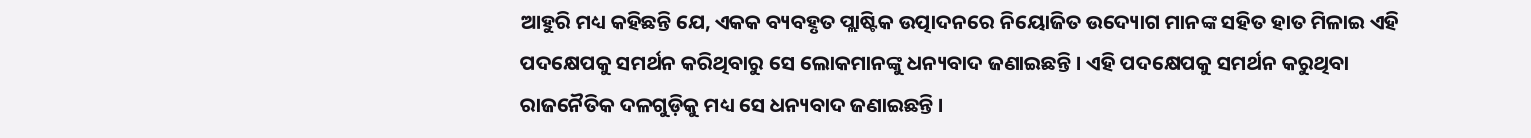ଆହୁରି ମଧ୍ୟ କହିଛନ୍ତି ଯେ, ଏକକ ବ୍ୟବହୃତ ପ୍ଲାଷ୍ଟିକ ଉତ୍ପାଦନରେ ନିୟୋଜିତ ଉଦ୍ୟୋଗ ମାନଙ୍କ ସହିତ ହାତ ମିଳାଇ ଏହି ପଦକ୍ଷେପକୁ ସମର୍ଥନ କରିଥିବାରୁ ସେ ଲୋକମାନଙ୍କୁ ଧନ୍ୟବାଦ ଜଣାଇଛନ୍ତି । ଏହି ପଦକ୍ଷେପକୁ ସମର୍ଥନ କରୁଥିବା ରାଜନୈତିକ ଦଳଗୁଡ଼ିକୁ ମଧ୍ୟ ସେ ଧନ୍ୟବାଦ ଜଣାଇଛନ୍ତି ।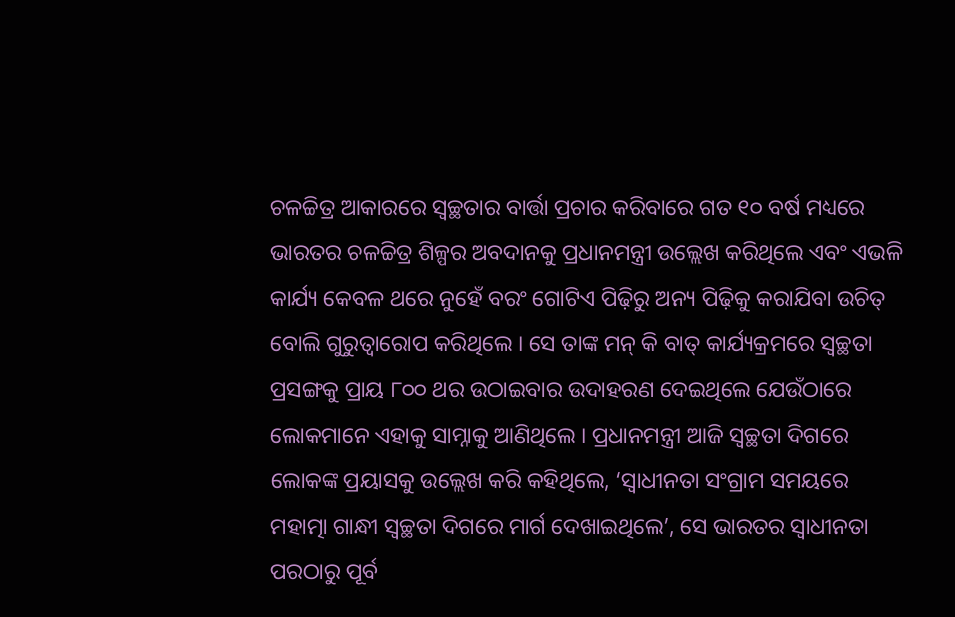ଚଳଚ୍ଚିତ୍ର ଆକାରରେ ସ୍ୱଚ୍ଛତାର ବାର୍ତ୍ତା ପ୍ରଚାର କରିବାରେ ଗତ ୧୦ ବର୍ଷ ମଧ୍ୟରେ ଭାରତର ଚଳଚ୍ଚିତ୍ର ଶିଳ୍ପର ଅବଦାନକୁ ପ୍ରଧାନମନ୍ତ୍ରୀ ଉଲ୍ଲେଖ କରିଥିଲେ ଏବଂ ଏଭଳି କାର୍ଯ୍ୟ କେବଳ ଥରେ ନୁହେଁ ବରଂ ଗୋଟିଏ ପିଢ଼ିରୁ ଅନ୍ୟ ପିଢ଼ିକୁ କରାଯିବା ଉଚିତ୍ ବୋଲି ଗୁରୁତ୍ୱାରୋପ କରିଥିଲେ । ସେ ତାଙ୍କ ମନ୍ କି ବାତ୍ କାର୍ଯ୍ୟକ୍ରମରେ ସ୍ୱଚ୍ଛତା ପ୍ରସଙ୍ଗକୁ ପ୍ରାୟ ୮୦୦ ଥର ଉଠାଇବାର ଉଦାହରଣ ଦେଇଥିଲେ ଯେଉଁଠାରେ ଲୋକମାନେ ଏହାକୁ ସାମ୍ନାକୁ ଆଣିଥିଲେ । ପ୍ରଧାନମନ୍ତ୍ରୀ ଆଜି ସ୍ୱଚ୍ଛତା ଦିଗରେ ଲୋକଙ୍କ ପ୍ରୟାସକୁ ଉଲ୍ଲେଖ କରି କହିଥିଲେ, ‘ସ୍ୱାଧୀନତା ସଂଗ୍ରାମ ସମୟରେ ମହାତ୍ମା ଗାନ୍ଧୀ ସ୍ୱଚ୍ଛତା ଦିଗରେ ମାର୍ଗ ଦେଖାଇଥିଲେ’, ସେ ଭାରତର ସ୍ୱାଧୀନତା ପରଠାରୁ ପୂର୍ବ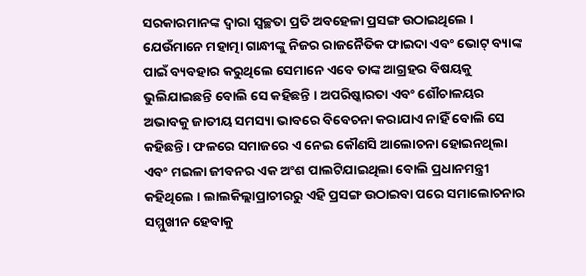ସରକାରମାନଙ୍କ ଦ୍ୱାରା ସ୍ୱଚ୍ଛତା ପ୍ରତି ଅବହେଳା ପ୍ରସଙ୍ଗ ଉଠାଇଥିଲେ । ଯେଉଁମାନେ ମହାତ୍ମା ଗାନ୍ଧୀଙ୍କୁ ନିଜର ରାଜନୈତିକ ଫାଇଦା ଏବଂ ଭୋଟ୍ ବ୍ୟାଙ୍କ ପାଇଁ ବ୍ୟବହାର କରୁଥିଲେ ସେମାନେ ଏବେ ତାଙ୍କ ଆଗ୍ରହର ବିଷୟକୁ ଭୁଲିଯାଇଛନ୍ତି ବୋଲି ସେ କହିଛନ୍ତି । ଅପରିଷ୍କାରତା ଏବଂ ଶୌଚାଳୟର ଅଭାବକୁ ଜାତୀୟ ସମସ୍ୟା ଭାବରେ ବିବେଚନା କରାଯାଏ ନାହିଁ ବୋଲି ସେ କହିଛନ୍ତି । ଫଳରେ ସମାଜରେ ଏ ନେଇ କୌଣସି ଆଲୋଚନା ହୋଇନଥିଲା ଏବଂ ମଇଳା ଜୀବନର ଏକ ଅଂଶ ପାଲଟିଯାଇଥିଲା ବୋଲି ପ୍ରଧାନମନ୍ତ୍ରୀ କହିଥିଲେ । ଲାଲକିଲ୍ଲାପ୍ରାଚୀରରୁ ଏହି ପ୍ରସଙ୍ଗ ଉଠାଇବା ପରେ ସମାଲୋଚନାର ସମ୍ମୁଖୀନ ହେବାକୁ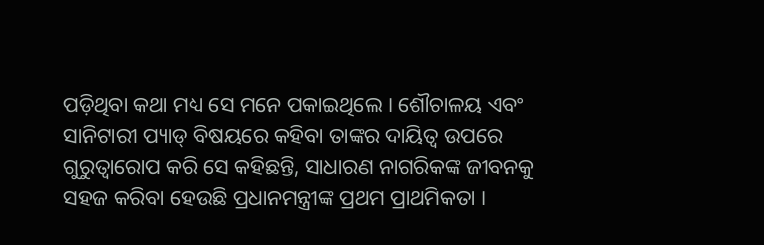ପଡ଼ିଥିବା କଥା ମଧ୍ୟ ସେ ମନେ ପକାଇଥିଲେ । ଶୌଚାଳୟ ଏବଂ ସାନିଟାରୀ ପ୍ୟାଡ୍ ବିଷୟରେ କହିବା ତାଙ୍କର ଦାୟିତ୍ୱ ଉପରେ ଗୁରୁତ୍ୱାରୋପ କରି ସେ କହିଛନ୍ତି, ସାଧାରଣ ନାଗରିକଙ୍କ ଜୀବନକୁ ସହଜ କରିବା ହେଉଛି ପ୍ରଧାନମନ୍ତ୍ରୀଙ୍କ ପ୍ରଥମ ପ୍ରାଥମିକତା ।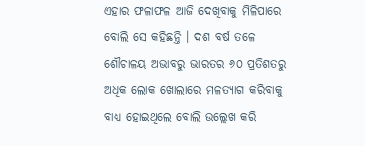ଏହାର ଫଳାଫଳ ଆଜି ଦେଖିବାକୁ ମିଳିପାରେ ବୋଲି ସେ କହିଛନ୍ତି । ଦଶ ବର୍ଷ ତଳେ ଶୌଚାଳୟ ଅଭାବରୁ ଭାରତର ୬୦ ପ୍ରତିଶତରୁ ଅଧିକ ଲୋକ ଖୋଲାରେ ମଳତ୍ୟାଗ କରିବାକୁ ବାଧ୍ୟ ହୋଇଥିଲେ ବୋଲି ଉଲ୍ଲେଖ କରି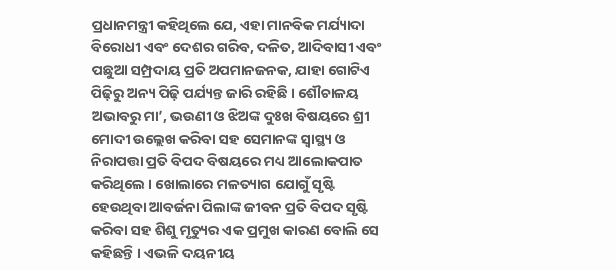ପ୍ରଧାନମନ୍ତ୍ରୀ କହିଥିଲେ ଯେ, ଏହା ମାନବିକ ମର୍ଯ୍ୟାଦା ବିରୋଧୀ ଏବଂ ଦେଶର ଗରିବ, ଦଳିତ, ଆଦିବାସୀ ଏବଂ ପଛୁଆ ସମ୍ପ୍ରଦାୟ ପ୍ରତି ଅପମାନଜନକ, ଯାହା ଗୋଟିଏ ପିଢ଼ିରୁ ଅନ୍ୟ ପିଢ଼ି ପର୍ଯ୍ୟନ୍ତ ଜାରି ରହିଛି । ଶୌଚାଳୟ ଅଭାବରୁ ମା’, ଭଉଣୀ ଓ ଝିଅଙ୍କ ଦୁଃଖ ବିଷୟରେ ଶ୍ରୀ ମୋଦୀ ଉଲ୍ଲେଖ କରିବା ସହ ସେମାନଙ୍କ ସ୍ୱାସ୍ଥ୍ୟ ଓ ନିରାପତ୍ତା ପ୍ରତି ବିପଦ ବିଷୟରେ ମଧ୍ୟ ଆଲୋକପାତ କରିଥିଲେ । ଖୋଲାରେ ମଳତ୍ୟାଗ ଯୋଗୁଁ ସୃଷ୍ଟି ହେଉଥିବା ଆବର୍ଜନା ପିଲାଙ୍କ ଜୀବନ ପ୍ରତି ବିପଦ ସୃଷ୍ଟି କରିବା ସହ ଶିଶୁ ମୃତ୍ୟୁର ଏକ ପ୍ରମୁଖ କାରଣ ବୋଲି ସେ କହିଛନ୍ତି । ଏଭଳି ଦୟନୀୟ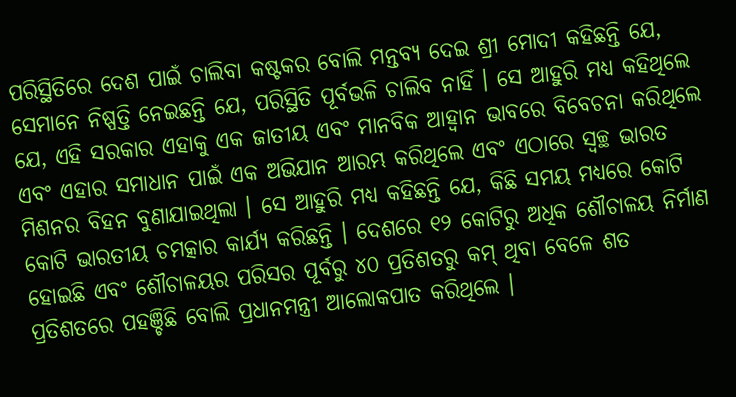ପରିସ୍ଥିତିରେ ଦେଶ ପାଇଁ ଚାଲିବା କଷ୍ଟକର ବୋଲି ମନ୍ତବ୍ୟ ଦେଇ ଶ୍ରୀ ମୋଦୀ କହିଛନ୍ତି ଯେ, ସେମାନେ ନିଷ୍ପତ୍ତି ନେଇଛନ୍ତି ଯେ, ପରିସ୍ଥିତି ପୂର୍ବଭଳି ଚାଲିବ ନାହିଁ । ସେ ଆହୁରି ମଧ୍ୟ କହିଥିଲେ ଯେ, ଏହି ସରକାର ଏହାକୁ ଏକ ଜାତୀୟ ଏବଂ ମାନବିକ ଆହ୍ୱାନ ଭାବରେ ବିବେଚନା କରିଥିଲେ ଏବଂ ଏହାର ସମାଧାନ ପାଇଁ ଏକ ଅଭିଯାନ ଆରମ୍ଭ କରିଥିଲେ ଏବଂ ଏଠାରେ ସ୍ୱଚ୍ଛ ଭାରତ ମିଶନର ବିହନ ବୁଣାଯାଇଥିଲା । ସେ ଆହୁରି ମଧ୍ୟ କହିଛନ୍ତି ଯେ, କିଛି ସମୟ ମଧ୍ୟରେ କୋଟି କୋଟି ଭାରତୀୟ ଚମତ୍କାର କାର୍ଯ୍ୟ କରିଛନ୍ତି । ଦେଶରେ ୧୨ କୋଟିରୁ ଅଧିକ ଶୌଚାଳୟ ନିର୍ମାଣ ହୋଇଛି ଏବଂ ଶୌଚାଳୟର ପରିସର ପୂର୍ବରୁ ୪୦ ପ୍ରତିଶତରୁ କମ୍ ଥିବା ବେଳେ ଶତ ପ୍ରତିଶତରେ ପହଞ୍ଚିଛି ବୋଲି ପ୍ରଧାନମନ୍ତ୍ରୀ ଆଲୋକପାତ କରିଥିଲେ ।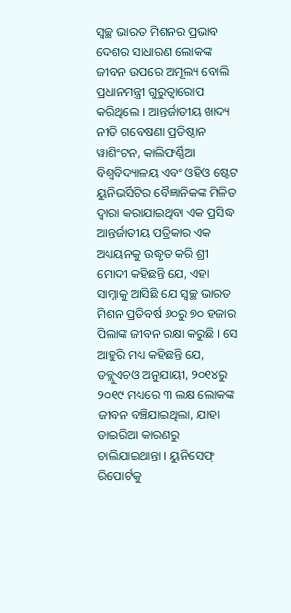ସ୍ୱଚ୍ଛ ଭାରତ ମିଶନର ପ୍ରଭାବ ଦେଶର ସାଧାରଣ ଲୋକଙ୍କ ଜୀବନ ଉପରେ ଅମୂଲ୍ୟ ବୋଲି ପ୍ରଧାନମନ୍ତ୍ରୀ ଗୁରୁତ୍ୱାରୋପ କରିଥିଲେ । ଆନ୍ତର୍ଜାତୀୟ ଖାଦ୍ୟ ନୀତି ଗବେଷଣା ପ୍ରତିଷ୍ଠାନ ୱାଶିଂଟନ, କାଲିଫର୍ଣ୍ଣିଆ ବିଶ୍ୱବିଦ୍ୟାଳୟ ଏବଂ ଓହିଓ ଷ୍ଟେଟ ୟୁନିଭର୍ସିଟିର ବୈଜ୍ଞାନିକଙ୍କ ମିଳିତ ଦ୍ୱାରା କରାଯାଇଥିବା ଏକ ପ୍ରସିଦ୍ଧ ଆନ୍ତର୍ଜାତୀୟ ପତ୍ରିକାର ଏକ ଅଧ୍ୟୟନକୁ ଉଦ୍ଧୃତ କରି ଶ୍ରୀ ମୋଦୀ କହିଛନ୍ତି ଯେ, ଏହା ସାମ୍ନାକୁ ଆସିଛି ଯେ ସ୍ୱଚ୍ଛ ଭାରତ ମିଶନ ପ୍ରତିବର୍ଷ ୬୦ରୁ ୭୦ ହଜାର ପିଲାଙ୍କ ଜୀବନ ରକ୍ଷା କରୁଛି । ସେ ଆହୁରି ମଧ୍ୟ କହିଛନ୍ତି ଯେ, ଡବ୍ଲୁଏଚଓ ଅନୁଯାୟୀ, ୨୦୧୪ରୁ ୨୦୧୯ ମଧ୍ୟରେ ୩ ଲକ୍ଷ ଲୋକଙ୍କ ଜୀବନ ବଞ୍ଚିଯାଇଥିଲା, ଯାହା ଡାଇରିଆ କାରଣରୁ ଚାଲିଯାଇଥାନ୍ତା । ୟୁନିସେଫ୍ ରିପୋର୍ଟକୁ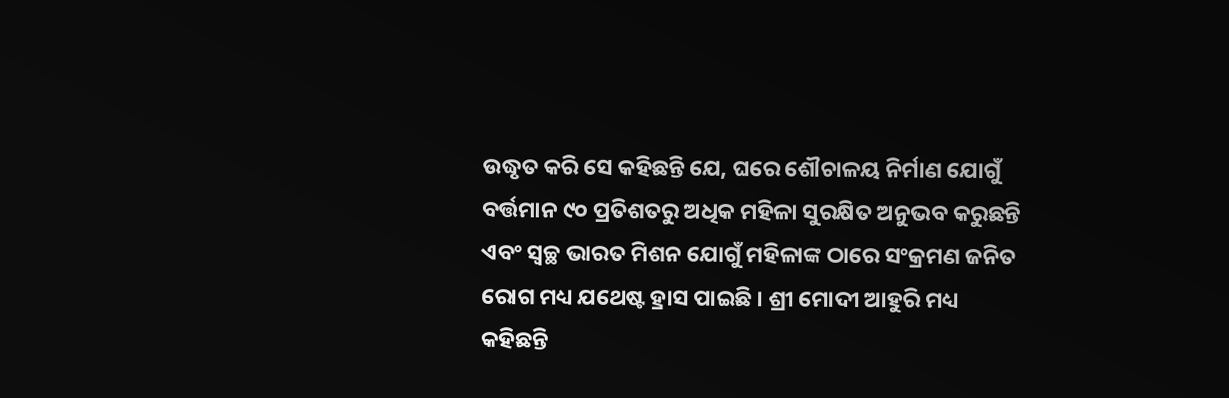ଉଦ୍ଧୃତ କରି ସେ କହିଛନ୍ତି ଯେ, ଘରେ ଶୌଚାଳୟ ନିର୍ମାଣ ଯୋଗୁଁ ବର୍ତ୍ତମାନ ୯୦ ପ୍ରତିଶତରୁ ଅଧିକ ମହିଳା ସୁରକ୍ଷିତ ଅନୁଭବ କରୁଛନ୍ତି ଏବଂ ସ୍ୱଚ୍ଛ ଭାରତ ମିଶନ ଯୋଗୁଁ ମହିଳାଙ୍କ ଠାରେ ସଂକ୍ରମଣ ଜନିତ ରୋଗ ମଧ୍ୟ ଯଥେଷ୍ଟ ହ୍ରାସ ପାଇଛି । ଶ୍ରୀ ମୋଦୀ ଆହୁରି ମଧ୍ୟ କହିଛନ୍ତି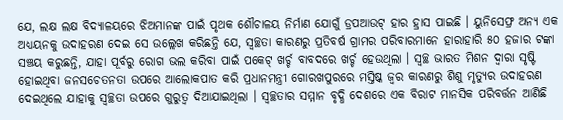ଯେ, ଲକ୍ଷ ଲକ୍ଷ ବିଦ୍ୟାଳୟରେ ଝିଅମାନଙ୍କ ପାଇଁ ପୃଥକ ଶୌଚାଳୟ ନିର୍ମାଣ ଯୋଗୁଁ ଡ୍ରପଆଉଟ୍ ହାର ହ୍ରାସ ପାଇଛି । ୟୁନିସେଫ୍ର ଅନ୍ୟ ଏକ ଅଧ୍ୟୟନକୁ ଉଦାହରଣ ଦେଇ ସେ ଉଲ୍ଲେଖ କରିଛନ୍ତି ଯେ, ସ୍ୱଚ୍ଛତା କାରଣରୁ ପ୍ରତିବର୍ଷ ଗ୍ରାମର ପରିବାରମାନେ ହାରାହାରି ୫୦ ହଜାର ଟଙ୍କା ସଞ୍ଚୟ କରୁଛନ୍ତି, ଯାହା ପୂର୍ବରୁ ରୋଗ ଭଲ କରିବା ପାଇଁ ପକେଟ୍ ଖର୍ଚ୍ଚ ବାବଦରେ ଖର୍ଚ୍ଚ ହେଉଥିଲା । ସ୍ୱଚ୍ଛ ଭାରତ ମିଶନ ଦ୍ୱାରା ସୃଷ୍ଟି ହୋଇଥିବା ଜନସଚେତନତା ଉପରେ ଆଲୋକପାତ କରି ପ୍ରଧାନମନ୍ତ୍ରୀ ଗୋରଖପୁରରେ ମସ୍ତିଷ୍କ ଜ୍ୱର କାରଣରୁ ଶିଶୁ ମୃତ୍ୟୁର ଉଦାହରଣ ଦେଇଥିଲେ ଯାହାକୁ ସ୍ୱଚ୍ଛତା ଉପରେ ଗୁରୁତ୍ୱ ଦିଆଯାଇଥିଲା । ସ୍ୱଚ୍ଛତାର ସମ୍ମାନ ବୃଦ୍ଧି ଦେଶରେ ଏକ ବିରାଟ ମାନସିକ ପରିବର୍ତ୍ତନ ଆଣିଛି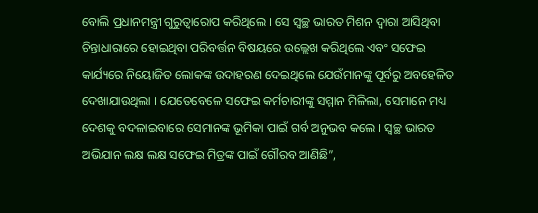ବୋଲି ପ୍ରଧାନମନ୍ତ୍ରୀ ଗୁରୁତ୍ୱାରୋପ କରିଥିଲେ । ସେ ସ୍ୱଚ୍ଛ ଭାରତ ମିଶନ ଦ୍ୱାରା ଆସିଥିବା ଚିନ୍ତାଧାରାରେ ହୋଇଥିବା ପରିବର୍ତ୍ତନ ବିଷୟରେ ଉଲ୍ଲେଖ କରିଥିଲେ ଏବଂ ସଫେଇ କାର୍ଯ୍ୟରେ ନିୟୋଜିତ ଲୋକଙ୍କ ଉଦାହରଣ ଦେଇଥିଲେ ଯେଉଁମାନଙ୍କୁ ପୂର୍ବରୁ ଅବହେଳିତ ଦେଖାଯାଉଥିଲା । ଯେତେବେଳେ ସଫେଇ କର୍ମଚାରୀଙ୍କୁ ସମ୍ମାନ ମିଳିଲା, ସେମାନେ ମଧ୍ୟ ଦେଶକୁ ବଦଳାଇବାରେ ସେମାନଙ୍କ ଭୂମିକା ପାଇଁ ଗର୍ବ ଅନୁଭବ କଲେ । ସ୍ୱଚ୍ଛ ଭାରତ ଅଭିଯାନ ଲକ୍ଷ ଲକ୍ଷ ସଫେଇ ମିତ୍ରଙ୍କ ପାଇଁ ଗୌରବ ଆଣିଛି”,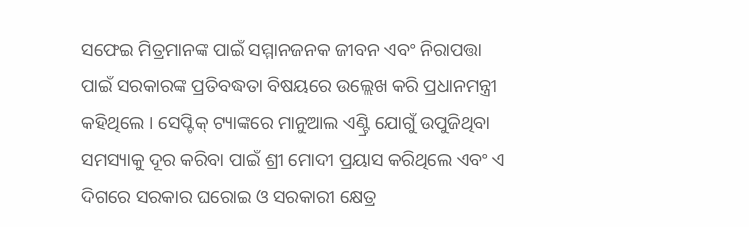ସଫେଇ ମିତ୍ରମାନଙ୍କ ପାଇଁ ସମ୍ମାନଜନକ ଜୀବନ ଏବଂ ନିରାପତ୍ତା ପାଇଁ ସରକାରଙ୍କ ପ୍ରତିବଦ୍ଧତା ବିଷୟରେ ଉଲ୍ଲେଖ କରି ପ୍ରଧାନମନ୍ତ୍ରୀ କହିଥିଲେ । ସେପ୍ଟିକ୍ ଟ୍ୟାଙ୍କରେ ମାନୁଆଲ ଏଣ୍ଟ୍ରି ଯୋଗୁଁ ଉପୁଜିଥିବା ସମସ୍ୟାକୁ ଦୂର କରିବା ପାଇଁ ଶ୍ରୀ ମୋଦୀ ପ୍ରୟାସ କରିଥିଲେ ଏବଂ ଏ ଦିଗରେ ସରକାର ଘରୋଇ ଓ ସରକାରୀ କ୍ଷେତ୍ର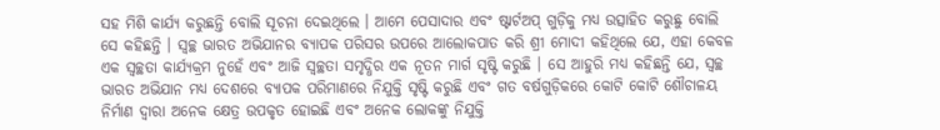ସହ ମିଶି କାର୍ଯ୍ୟ କରୁଛନ୍ତି ବୋଲି ସୂଚନା ଦେଇଥିଲେ । ଆମେ ପେସାଦାର ଏବଂ ଷ୍ଟାର୍ଟଅପ୍ ଗୁଡ଼ିକୁ ମଧ୍ୟ ଉତ୍ସାହିତ କରୁଛୁ ବୋଲି ସେ କହିଛନ୍ତି । ସ୍ୱଚ୍ଛ ଭାରତ ଅଭିଯାନର ବ୍ୟାପକ ପରିସର ଉପରେ ଆଲୋକପାତ କରି ଶ୍ରୀ ମୋଦୀ କହିଥିଲେ ଯେ, ଏହା କେବଳ ଏକ ସ୍ୱଚ୍ଛତା କାର୍ଯ୍ୟକ୍ରମ ନୁହେଁ ଏବଂ ଆଜି ସ୍ୱଚ୍ଛତା ସମୃଦ୍ଧିର ଏକ ନୂତନ ମାର୍ଗ ସୃଷ୍ଟି କରୁଛି । ସେ ଆହୁରି ମଧ୍ୟ କହିଛନ୍ତି ଯେ, ସ୍ୱଚ୍ଛ ଭାରତ ଅଭିଯାନ ମଧ୍ୟ ଦେଶରେ ବ୍ୟାପକ ପରିମାଣରେ ନିଯୁକ୍ତି ସୃଷ୍ଟି କରୁଛି ଏବଂ ଗତ ବର୍ଷଗୁଡ଼ିକରେ କୋଟି କୋଟି ଶୌଚାଳୟ ନିର୍ମାଣ ଦ୍ୱାରା ଅନେକ କ୍ଷେତ୍ର ଉପକୃତ ହୋଇଛି ଏବଂ ଅନେକ ଲୋକଙ୍କୁ ନିଯୁକ୍ତି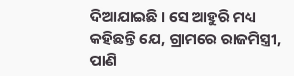ଦିଆଯାଇଛି । ସେ ଆହୁରି ମଧ୍ୟ କହିଛନ୍ତି ଯେ, ଗ୍ରାମରେ ରାଜମିସ୍ତ୍ରୀ, ପାଣି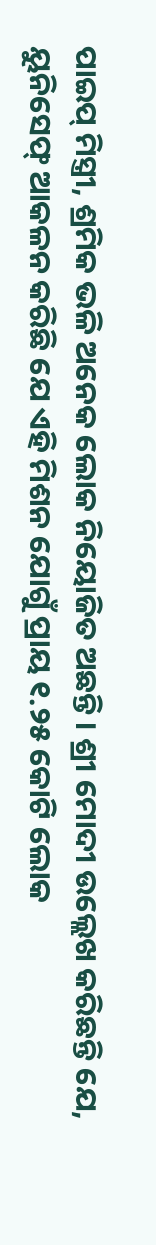ପାଇପ୍ ମିସ୍ତ୍ରୀ, ଶ୍ରମିକ ଭଳି ଅନେକ ଲୋକ ନିୟୋଜିତ ଅଛନ୍ତି । ଶ୍ରୀ ମୋଦୀ ଉଲ୍ଲେଖ କରିଛନ୍ତି ଯେ, ୟୁନିସେଫ୍ ଆକଳନ କରିଛି ଯେ ଏହି ମିଶନ ଯୋଗୁଁ ପ୍ରାୟ ୧.୨୫ କୋଟି ଲୋକ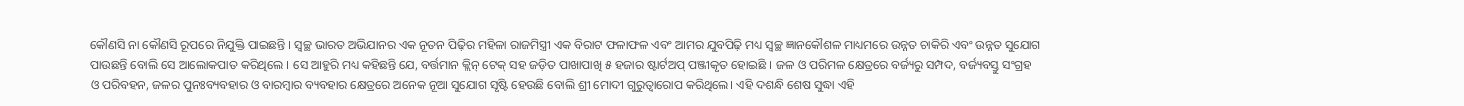କୌଣସି ନା କୌଣସି ରୂପରେ ନିଯୁକ୍ତି ପାଇଛନ୍ତି । ସ୍ୱଚ୍ଛ ଭାରତ ଅଭିଯାନର ଏକ ନୂତନ ପିଢ଼ିର ମହିଳା ରାଜମିସ୍ତ୍ରୀ ଏକ ବିରାଟ ଫଳାଫଳ ଏବଂ ଆମର ଯୁବପିଢ଼ି ମଧ୍ୟ ସ୍ୱଚ୍ଛ ଜ୍ଞାନକୌଶଳ ମାଧ୍ୟମରେ ଉନ୍ନତ ଚାକିରି ଏବଂ ଉନ୍ନତ ସୁଯୋଗ ପାଉଛନ୍ତି ବୋଲି ସେ ଆଲୋକପାତ କରିଥିଲେ । ସେ ଆହୁରି ମଧ୍ୟ କହିଛନ୍ତି ଯେ, ବର୍ତ୍ତମାନ କ୍ଲିନ୍ ଟେକ୍ ସହ ଜଡ଼ିତ ପାଖାପାଖି ୫ ହଜାର ଷ୍ଟାର୍ଟଅପ୍ ପଞ୍ଜୀକୃତ ହୋଇଛି । ଜଳ ଓ ପରିମଳ କ୍ଷେତ୍ରରେ ବର୍ଜ୍ୟରୁ ସମ୍ପଦ, ବର୍ଜ୍ୟବସ୍ତୁ ସଂଗ୍ରହ ଓ ପରିବହନ, ଜଳର ପୁନଃବ୍ୟବହାର ଓ ବାରମ୍ବାର ବ୍ୟବହାର କ୍ଷେତ୍ରରେ ଅନେକ ନୂଆ ସୁଯୋଗ ସୃଷ୍ଟି ହେଉଛି ବୋଲି ଶ୍ରୀ ମୋଦୀ ଗୁରୁତ୍ୱାରୋପ କରିଥିଲେ। ଏହି ଦଶନ୍ଧି ଶେଷ ସୁଦ୍ଧା ଏହି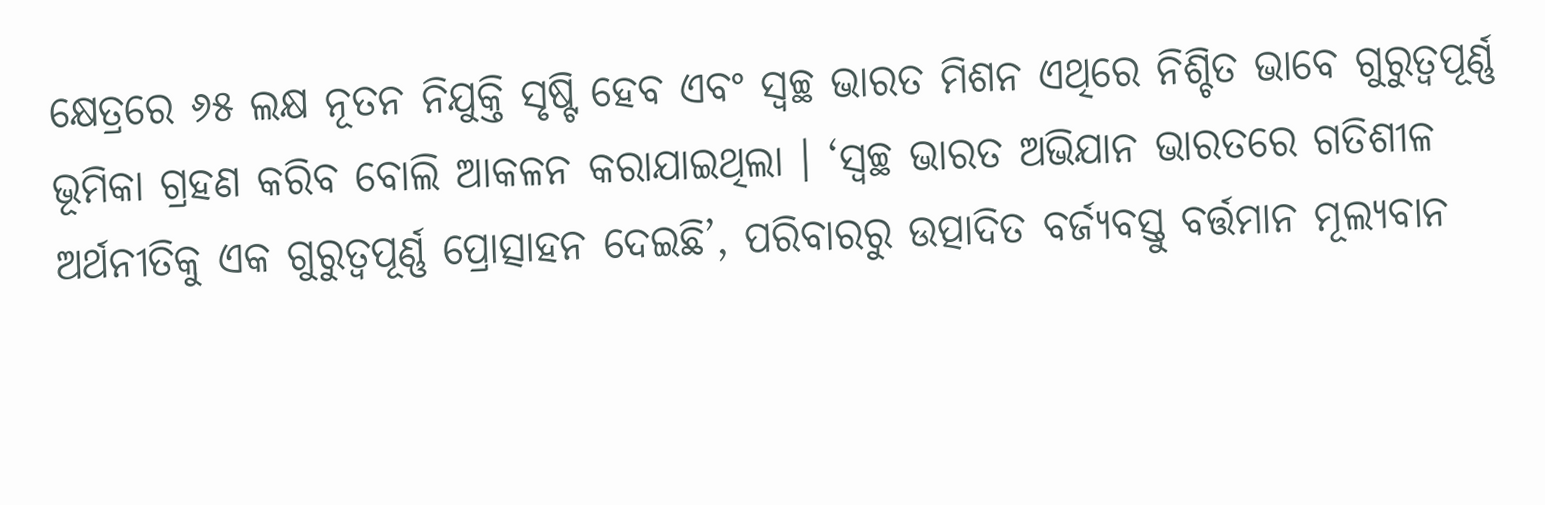କ୍ଷେତ୍ରରେ ୬୫ ଲକ୍ଷ ନୂତନ ନିଯୁକ୍ତି ସୃଷ୍ଟି ହେବ ଏବଂ ସ୍ୱଚ୍ଛ ଭାରତ ମିଶନ ଏଥିରେ ନିଶ୍ଚିତ ଭାବେ ଗୁରୁତ୍ୱପୂର୍ଣ୍ଣ ଭୂମିକା ଗ୍ରହଣ କରିବ ବୋଲି ଆକଳନ କରାଯାଇଥିଲା । ‘ସ୍ୱଚ୍ଛ ଭାରତ ଅଭିଯାନ ଭାରତରେ ଗତିଶୀଳ ଅର୍ଥନୀତିକୁ ଏକ ଗୁରୁତ୍ୱପୂର୍ଣ୍ଣ ପ୍ରୋତ୍ସାହନ ଦେଇଛି’, ପରିବାରରୁ ଉତ୍ପାଦିତ ବର୍ଜ୍ୟବସ୍ତୁ ବର୍ତ୍ତମାନ ମୂଲ୍ୟବାନ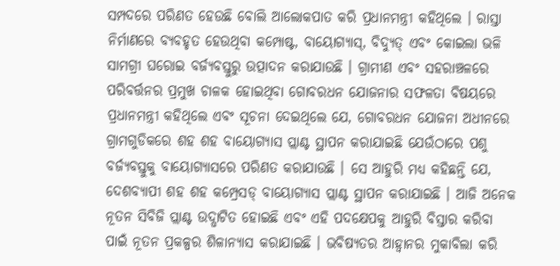ସମ୍ପଦରେ ପରିଣତ ହେଉଛି ବୋଲି ଆଲୋକପାତ କରି ପ୍ରଧାନମନ୍ତ୍ରୀ କହିଥିଲେ । ରାସ୍ତା ନିର୍ମାଣରେ ବ୍ୟବହୃତ ହେଉଥିବା କମ୍ପୋଷ୍ଟ, ବାୟୋଗ୍ୟାସ୍, ବିଦ୍ୟୁତ୍ ଏବଂ କୋଇଲା ଭଳି ସାମଗ୍ରୀ ଘରୋଇ ବର୍ଜ୍ୟବସ୍ତୁରୁ ଉତ୍ପାଦନ କରାଯାଉଛି । ଗ୍ରାମୀଣ ଏବଂ ସହରାଞ୍ଚଳରେ ପରିବର୍ତ୍ତନର ପ୍ରମୁଖ ଚାଳକ ହୋଇଥିବା ଗୋବରଧନ ଯୋଜନାର ସଫଳତା ବିଷୟରେ ପ୍ରଧାନମନ୍ତ୍ରୀ କହିଥିଲେ ଏବଂ ସୂଚନା ଦେଇଥିଲେ ଯେ, ଗୋବରଧନ ଯୋଜନା ଅଧୀନରେ ଗ୍ରାମଗୁଡିକରେ ଶହ ଶହ ବାୟୋଗ୍ୟାସ ପ୍ଲାଣ୍ଟ ସ୍ଥାପନ କରାଯାଇଛି ଯେଉଁଠାରେ ପଶୁ ବର୍ଜ୍ୟବସ୍ତୁକୁ ବାୟୋଗ୍ୟାସରେ ପରିଣତ କରାଯାଉଛି । ସେ ଆହୁରି ମଧ୍ୟ କହିଛନ୍ତି ଯେ, ଦେଶବ୍ୟାପୀ ଶହ ଶହ କମ୍ପ୍ରେସଡ୍ ବାୟୋଗ୍ୟାସ ପ୍ଲାଣ୍ଟ ସ୍ଥାପନ କରାଯାଇଛି । ଆଜି ଅନେକ ନୂତନ ସିବିଜି ପ୍ଲାଣ୍ଟ ଉଦ୍ଘାଟିତ ହୋଇଛି ଏବଂ ଏହି ପଦକ୍ଷେପକୁ ଆହୁରି ବିସ୍ତାର କରିବା ପାଇଁ ନୂତନ ପ୍ରକଳ୍ପର ଶିଳାନ୍ୟାସ କରାଯାଇଛି । ଭବିଷ୍ୟତର ଆହ୍ୱାନର ମୁକାବିଲା କରି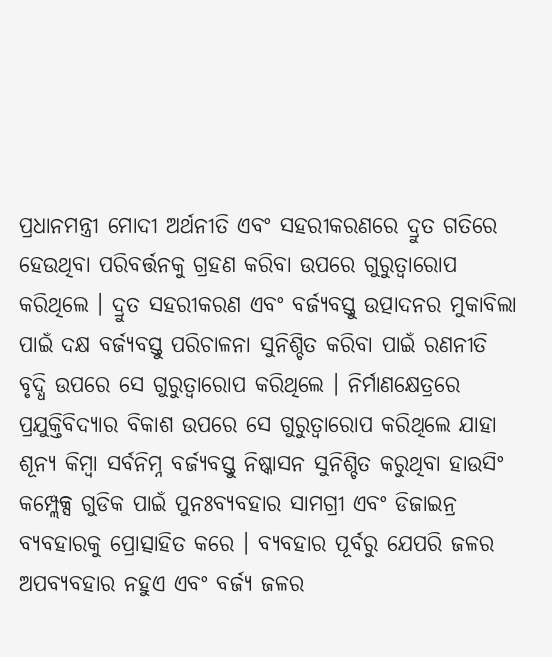ପ୍ରଧାନମନ୍ତ୍ରୀ ମୋଦୀ ଅର୍ଥନୀତି ଏବଂ ସହରୀକରଣରେ ଦ୍ରୁତ ଗତିରେ ହେଉଥିବା ପରିବର୍ତ୍ତନକୁ ଗ୍ରହଣ କରିବା ଉପରେ ଗୁରୁତ୍ୱାରୋପ କରିଥିଲେ । ଦ୍ରୁତ ସହରୀକରଣ ଏବଂ ବର୍ଜ୍ୟବସ୍ତୁ ଉତ୍ପାଦନର ମୁକାବିଲା ପାଇଁ ଦକ୍ଷ ବର୍ଜ୍ୟବସ୍ତୁ ପରିଚାଳନା ସୁନିଶ୍ଚିତ କରିବା ପାଇଁ ରଣନୀତି ବୃଦ୍ଧି ଉପରେ ସେ ଗୁରୁତ୍ୱାରୋପ କରିଥିଲେ । ନିର୍ମାଣକ୍ଷେତ୍ରରେ ପ୍ରଯୁକ୍ତିବିଦ୍ୟାର ବିକାଶ ଉପରେ ସେ ଗୁରୁତ୍ୱାରୋପ କରିଥିଲେ ଯାହା ଶୂନ୍ୟ କିମ୍ବା ସର୍ବନିମ୍ନ ବର୍ଜ୍ୟବସ୍ତୁ ନିଷ୍କାସନ ସୁନିଶ୍ଚିତ କରୁଥିବା ହାଉସିଂ କମ୍ପ୍ଲେକ୍ସ ଗୁଡିକ ପାଇଁ ପୁନଃବ୍ୟବହାର ସାମଗ୍ରୀ ଏବଂ ଡିଜାଇନ୍ର ବ୍ୟବହାରକୁ ପ୍ରୋତ୍ସାହିତ କରେ । ବ୍ୟବହାର ପୂର୍ବରୁ ଯେପରି ଜଳର ଅପବ୍ୟବହାର ନହୁଏ ଏବଂ ବର୍ଜ୍ୟ ଜଳର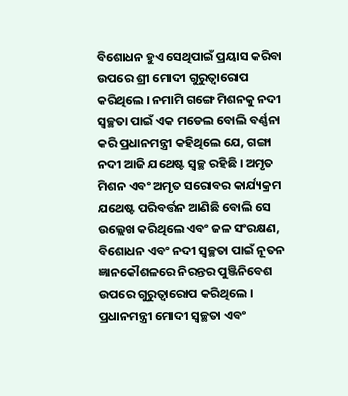ବିଶୋଧନ ହୁଏ ସେଥିପାଇଁ ପ୍ରୟାସ କରିବା ଉପରେ ଶ୍ରୀ ମୋଦୀ ଗୁରୁତ୍ୱାରୋପ କରିଥିଲେ । ନମାମି ଗଙ୍ଗେ ମିଶନକୁ ନଦୀ ସ୍ୱଚ୍ଛତା ପାଇଁ ଏକ ମଡେଲ ବୋଲି ବର୍ଣ୍ଣନା କରି ପ୍ରଧାନମନ୍ତ୍ରୀ କହିଥିଲେ ଯେ, ଗଙ୍ଗା ନଦୀ ଆଜି ଯଥେଷ୍ଟ ସ୍ୱଚ୍ଛ ରହିଛି । ଅମୃତ ମିଶନ ଏବଂ ଅମୃତ ସରୋବର କାର୍ଯ୍ୟକ୍ରମ ଯଥେଷ୍ଟ ପରିବର୍ତ୍ତନ ଆଣିଛି ବୋଲି ସେ ଉଲ୍ଲେଖ କରିଥିଲେ ଏବଂ ଜଳ ସଂରକ୍ଷଣ, ବିଶୋଧନ ଏବଂ ନଦୀ ସ୍ୱଚ୍ଛତା ପାଇଁ ନୂତନ ଜ୍ଞାନକୌଶଳରେ ନିରନ୍ତର ପୁଞ୍ଜିନିବେଶ ଉପରେ ଗୁରୁତ୍ୱାରୋପ କରିଥିଲେ । ପ୍ରଧାନମନ୍ତ୍ରୀ ମୋଦୀ ସ୍ୱଚ୍ଛତା ଏବଂ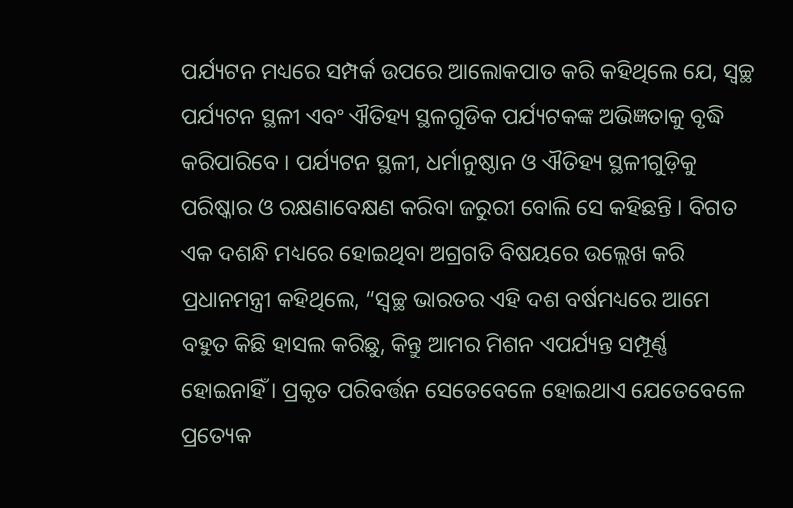ପର୍ଯ୍ୟଟନ ମଧ୍ୟରେ ସମ୍ପର୍କ ଉପରେ ଆଲୋକପାତ କରି କହିଥିଲେ ଯେ, ସ୍ୱଚ୍ଛ ପର୍ଯ୍ୟଟନ ସ୍ଥଳୀ ଏବଂ ଐତିହ୍ୟ ସ୍ଥଳଗୁଡିକ ପର୍ଯ୍ୟଟକଙ୍କ ଅଭିଜ୍ଞତାକୁ ବୃଦ୍ଧି କରିପାରିବେ । ପର୍ଯ୍ୟଟନ ସ୍ଥଳୀ, ଧର୍ମାନୁଷ୍ଠାନ ଓ ଐତିହ୍ୟ ସ୍ଥଳୀଗୁଡ଼ିକୁ ପରିଷ୍କାର ଓ ରକ୍ଷଣାବେକ୍ଷଣ କରିବା ଜରୁରୀ ବୋଲି ସେ କହିଛନ୍ତି । ବିଗତ ଏକ ଦଶନ୍ଧି ମଧ୍ୟରେ ହୋଇଥିବା ଅଗ୍ରଗତି ବିଷୟରେ ଉଲ୍ଲେଖ କରି ପ୍ରଧାନମନ୍ତ୍ରୀ କହିଥିଲେ, “ସ୍ୱଚ୍ଛ ଭାରତର ଏହି ଦଶ ବର୍ଷମଧ୍ୟରେ ଆମେ ବହୁତ କିଛି ହାସଲ କରିଛୁ, କିନ୍ତୁ ଆମର ମିଶନ ଏପର୍ଯ୍ୟନ୍ତ ସମ୍ପୂର୍ଣ୍ଣ ହୋଇନାହିଁ । ପ୍ରକୃତ ପରିବର୍ତ୍ତନ ସେତେବେଳେ ହୋଇଥାଏ ଯେତେବେଳେ ପ୍ରତ୍ୟେକ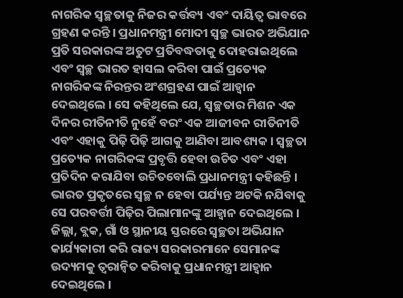ନାଗରିକ ସ୍ୱଚ୍ଛତାକୁ ନିଜର କର୍ତ୍ତବ୍ୟ ଏବଂ ଦାୟିତ୍ୱ ଭାବରେ ଗ୍ରହଣ କରନ୍ତି । ପ୍ରଧାନମନ୍ତ୍ରୀ ମୋଦୀ ସ୍ୱଚ୍ଛ ଭାରତ ଅଭିଯାନ ପ୍ରତି ସରକାରଙ୍କ ଅତୁଟ ପ୍ରତିବଦ୍ଧତାକୁ ଦୋହରାଇଥିଲେ ଏବଂ ସ୍ୱଚ୍ଛ ଭାରତ ହାସଲ କରିବା ପାଇଁ ପ୍ରତ୍ୟେକ ନାଗରିକଙ୍କ ନିରନ୍ତର ଅଂଶଗ୍ରହଣ ପାଇଁ ଆହ୍ୱାନ ଦେଇଥିଲେ । ସେ କହିଥିଲେ ଯେ, ସ୍ୱଚ୍ଛତାର ମିଶନ ଏକ ଦିନର ରୀତିନୀତି ନୁହେଁ ବରଂ ଏକ ଆଜୀବନ ରୀତିନୀତି ଏବଂ ଏହାକୁ ପିଢ଼ି ପିଢ଼ି ଆଗକୁ ଆଣିବା ଆବଶ୍ୟକ । ସ୍ୱଚ୍ଛତା ପ୍ରତ୍ୟେକ ନାଗରିକଙ୍କ ପ୍ରବୃତ୍ତି ହେବା ଉଚିତ ଏବଂ ଏହା ପ୍ରତିଦିନ କରାଯିବା ଉଚିତବୋଲି ପ୍ରଧାନମନ୍ତ୍ରୀ କହିଛନ୍ତି । ଭାରତ ପ୍ରକୃତରେ ସ୍ୱଚ୍ଛ ନ ହେବା ପର୍ଯ୍ୟନ୍ତ ଅଟକି ନଯିବାକୁ ସେ ପରବର୍ତ୍ତୀ ପିଢ଼ିର ପିଲାମାନଙ୍କୁ ଆହ୍ୱାନ ଦେଇଥିଲେ । ଜିଲ୍ଲା, ବ୍ଲକ, ଗାଁ ଓ ସ୍ଥାନୀୟ ସ୍ତରରେ ସ୍ୱଚ୍ଛତା ଅଭିଯାନ କାର୍ଯ୍ୟକାରୀ କରି ରାଜ୍ୟ ସରକାରମାନେ ସେମାନଙ୍କ ଉଦ୍ୟମକୁ ତ୍ୱରାନ୍ୱିତ କରିବାକୁ ପ୍ରଧାନମନ୍ତ୍ରୀ ଆହ୍ୱାନ ଦେଇଥିଲେ ।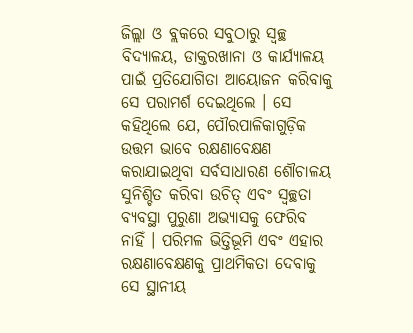ଜିଲ୍ଲା ଓ ବ୍ଲକରେ ସବୁଠାରୁ ସ୍ୱଚ୍ଛ ବିଦ୍ୟାଳୟ, ଡାକ୍ତରଖାନା ଓ କାର୍ଯ୍ୟାଳୟ ପାଇଁ ପ୍ରତିଯୋଗିତା ଆୟୋଜନ କରିବାକୁ ସେ ପରାମର୍ଶ ଦେଇଥିଲେ । ସେ କହିଥିଲେ ଯେ, ପୌରପାଳିକାଗୁଡ଼ିକ ଉତ୍ତମ ଭାବେ ରକ୍ଷଣାବେକ୍ଷଣ କରାଯାଇଥିବା ସର୍ବସାଧାରଣ ଶୌଚାଳୟ ସୁନିଶ୍ଚିତ କରିବା ଉଚିତ୍ ଏବଂ ସ୍ୱଚ୍ଛତା ବ୍ୟବସ୍ଥା ପୁରୁଣା ଅଭ୍ୟାସକୁ ଫେରିବ ନାହିଁ । ପରିମଳ ଭିତ୍ତିଭୂମି ଏବଂ ଏହାର ରକ୍ଷଣାବେକ୍ଷଣକୁ ପ୍ରାଥମିକତା ଦେବାକୁ ସେ ସ୍ଥାନୀୟ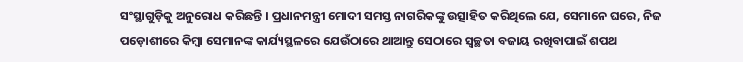ସଂସ୍ଥାଗୁଡ଼ିକୁ ଅନୁରୋଧ କରିଛନ୍ତି । ପ୍ରଧାନମନ୍ତ୍ରୀ ମୋଦୀ ସମସ୍ତ ନାଗରିକଙ୍କୁ ଉତ୍ସାହିତ କରିଥିଲେ ଯେ, ସେମାନେ ଘରେ, ନିଜ ପଡ଼ୋଶୀରେ କିମ୍ବା ସେମାନଙ୍କ କାର୍ଯ୍ୟସ୍ଥଳରେ ଯେଉଁଠାରେ ଥାଆନ୍ତୁ ସେଠାରେ ସ୍ୱଚ୍ଛତା ବଜାୟ ରଖିବାପାଇଁ ଶପଥ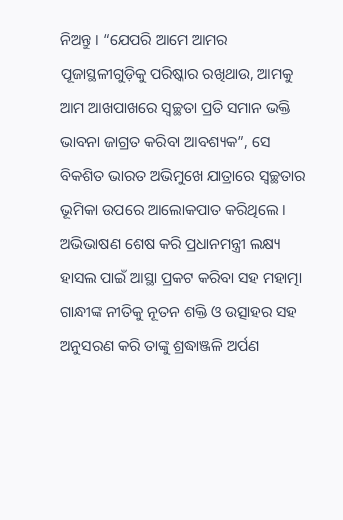ନିଅନ୍ତୁ । “ଯେପରି ଆମେ ଆମର ପୂଜାସ୍ଥଳୀଗୁଡ଼ିକୁ ପରିଷ୍କାର ରଖିଥାଉ, ଆମକୁ ଆମ ଆଖପାଖରେ ସ୍ୱଚ୍ଛତା ପ୍ରତି ସମାନ ଭକ୍ତି ଭାବନା ଜାଗ୍ରତ କରିବା ଆବଶ୍ୟକ”, ସେ ବିକଶିତ ଭାରତ ଅଭିମୁଖେ ଯାତ୍ରାରେ ସ୍ୱଚ୍ଛତାର ଭୂମିକା ଉପରେ ଆଲୋକପାତ କରିଥିଲେ । ଅଭିଭାଷଣ ଶେଷ କରି ପ୍ରଧାନମନ୍ତ୍ରୀ ଲକ୍ଷ୍ୟ ହାସଲ ପାଇଁ ଆସ୍ଥା ପ୍ରକଟ କରିବା ସହ ମହାତ୍ମା ଗାନ୍ଧୀଙ୍କ ନୀତିକୁ ନୂତନ ଶକ୍ତି ଓ ଉତ୍ସାହର ସହ ଅନୁସରଣ କରି ତାଙ୍କୁ ଶ୍ରଦ୍ଧାଞ୍ଜଳି ଅର୍ପଣ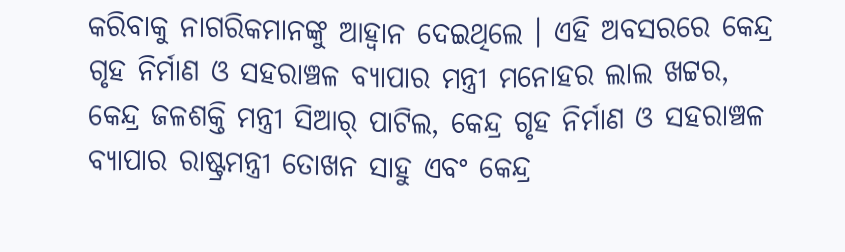କରିବାକୁ ନାଗରିକମାନଙ୍କୁ ଆହ୍ୱାନ ଦେଇଥିଲେ । ଏହି ଅବସରରେ କେନ୍ଦ୍ର ଗୃହ ନିର୍ମାଣ ଓ ସହରାଞ୍ଚଳ ବ୍ୟାପାର ମନ୍ତ୍ରୀ ମନୋହର ଲାଲ ଖଟ୍ଟର, କେନ୍ଦ୍ର ଜଳଶକ୍ତି ମନ୍ତ୍ରୀ ସିଆର୍ ପାଟିଲ, କେନ୍ଦ୍ର ଗୃହ ନିର୍ମାଣ ଓ ସହରାଞ୍ଚଳ ବ୍ୟାପାର ରାଷ୍ଟ୍ରମନ୍ତ୍ରୀ ତୋଖନ ସାହୁ ଏବଂ କେନ୍ଦ୍ର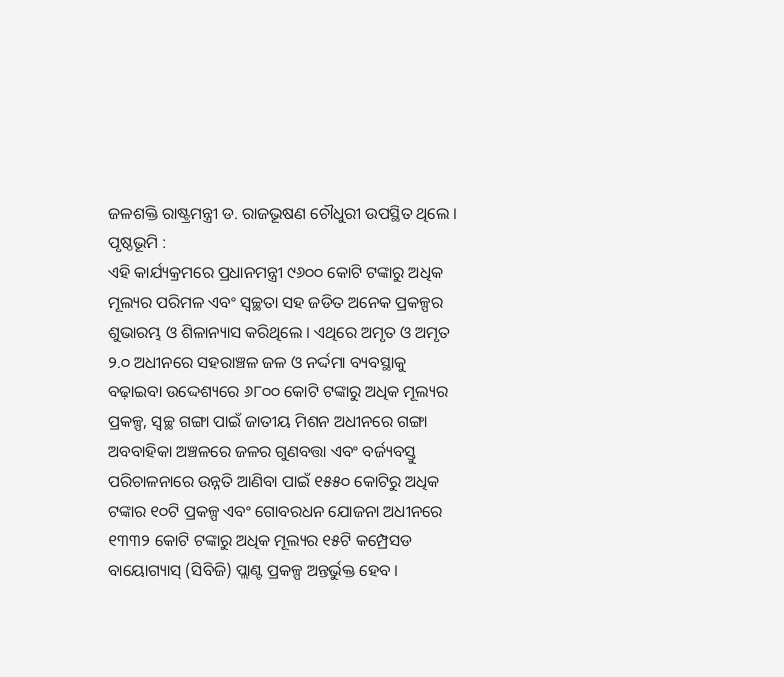ଜଳଶକ୍ତି ରାଷ୍ଟ୍ରମନ୍ତ୍ରୀ ଡ. ରାଜଭୂଷଣ ଚୌଧୁରୀ ଉପସ୍ଥିତ ଥିଲେ ।
ପୃଷ୍ଠଭୂମି :
ଏହି କାର୍ଯ୍ୟକ୍ରମରେ ପ୍ରଧାନମନ୍ତ୍ରୀ ୯୬୦୦ କୋଟି ଟଙ୍କାରୁ ଅଧିକ ମୂଲ୍ୟର ପରିମଳ ଏବଂ ସ୍ୱଚ୍ଛତା ସହ ଜଡିତ ଅନେକ ପ୍ରକଳ୍ପର ଶୁଭାରମ୍ଭ ଓ ଶିଳାନ୍ୟାସ କରିଥିଲେ । ଏଥିରେ ଅମୃତ ଓ ଅମୃତ ୨.୦ ଅଧୀନରେ ସହରାଞ୍ଚଳ ଜଳ ଓ ନର୍ଦ୍ଦମା ବ୍ୟବସ୍ଥାକୁ ବଢ଼ାଇବା ଉଦ୍ଦେଶ୍ୟରେ ୬୮୦୦ କୋଟି ଟଙ୍କାରୁ ଅଧିକ ମୂଲ୍ୟର ପ୍ରକଳ୍ପ, ସ୍ୱଚ୍ଛ ଗଙ୍ଗା ପାଇଁ ଜାତୀୟ ମିଶନ ଅଧୀନରେ ଗଙ୍ଗା ଅବବାହିକା ଅଞ୍ଚଳରେ ଜଳର ଗୁଣବତ୍ତା ଏବଂ ବର୍ଜ୍ୟବସ୍ତୁ ପରିଚାଳନାରେ ଉନ୍ନତି ଆଣିବା ପାଇଁ ୧୫୫୦ କୋଟିରୁ ଅଧିକ ଟଙ୍କାର ୧୦ଟି ପ୍ରକଳ୍ପ ଏବଂ ଗୋବରଧନ ଯୋଜନା ଅଧୀନରେ ୧୩୩୨ କୋଟି ଟଙ୍କାରୁ ଅଧିକ ମୂଲ୍ୟର ୧୫ଟି କମ୍ପ୍ରେସଡ ବାୟୋଗ୍ୟାସ୍ (ସିବିଜି) ପ୍ଲାଣ୍ଟ ପ୍ରକଳ୍ପ ଅନ୍ତର୍ଭୁକ୍ତ ହେବ ।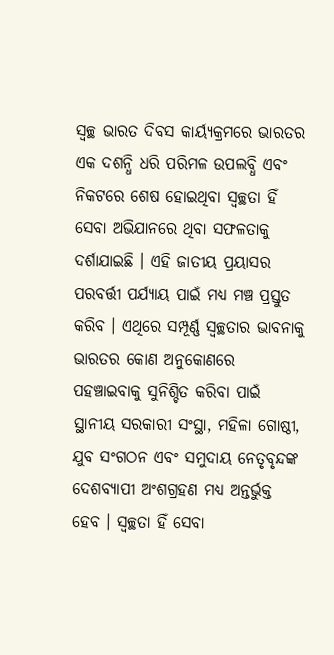ସ୍ୱଚ୍ଛ ଭାରତ ଦିବସ କାର୍ୟ୍ୟକ୍ରମରେ ଭାରତର ଏକ ଦଶନ୍ଧି ଧରି ପରିମଳ ଉପଲବ୍ଧି ଏବଂ ନିକଟରେ ଶେଷ ହୋଇଥିବା ସ୍ୱଚ୍ଛତା ହିଁ ସେବା ଅଭିଯାନରେ ଥିବା ସଫଳତାକୁ ଦର୍ଶାଯାଇଛି । ଏହି ଜାତୀୟ ପ୍ରୟାସର ପରବର୍ତ୍ତୀ ପର୍ଯ୍ୟାୟ ପାଇଁ ମଧ୍ୟ ମଞ୍ଚ ପ୍ରସ୍ତୁତ କରିବ । ଏଥିରେ ସମ୍ପୂର୍ଣ୍ଣ ସ୍ୱଚ୍ଛତାର ଭାବନାକୁ ଭାରତର କୋଣ ଅନୁକୋଣରେ ପହଞ୍ଚାଇବାକୁ ସୁନିଶ୍ଚିତ କରିବା ପାଇଁ ସ୍ଥାନୀୟ ସରକାରୀ ସଂସ୍ଥା, ମହିଳା ଗୋଷ୍ଠୀ, ଯୁବ ସଂଗଠନ ଏବଂ ସମୁଦାୟ ନେତୃବୃନ୍ଦଙ୍କ ଦେଶବ୍ୟାପୀ ଅଂଶଗ୍ରହଣ ମଧ୍ୟ ଅନ୍ତର୍ଭୁକ୍ତ ହେବ । ସ୍ୱଚ୍ଛତା ହିଁ ସେବା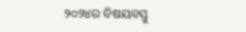୨୦୨୪ର ବିଷୟବସ୍ତୁ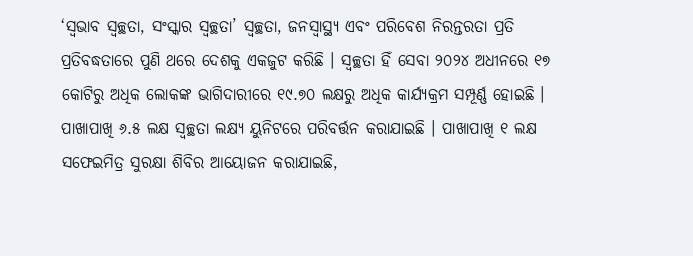‘ସ୍ୱଭାବ ସ୍ୱଚ୍ଛତା, ସଂସ୍କାର ସ୍ୱଚ୍ଛତା’ ସ୍ୱଚ୍ଛତା, ଜନସ୍ୱାସ୍ଥ୍ୟ ଏବଂ ପରିବେଶ ନିରନ୍ତରତା ପ୍ରତି ପ୍ରତିବଦ୍ଧତାରେ ପୁଣି ଥରେ ଦେଶକୁ ଏକଜୁଟ କରିଛି । ସ୍ୱଚ୍ଛତା ହିଁ ସେବା ୨୦୨୪ ଅଧୀନରେ ୧୭ କୋଟିରୁ ଅଧିକ ଲୋକଙ୍କ ଭାଗିଦାରୀରେ ୧୯.୭୦ ଲକ୍ଷରୁ ଅଧିକ କାର୍ଯ୍ୟକ୍ରମ ସମ୍ପୂର୍ଣ୍ଣ ହୋଇଛି । ପାଖାପାଖି ୬.୫ ଲକ୍ଷ ସ୍ୱଚ୍ଛତା ଲକ୍ଷ୍ୟ ୟୁନିଟରେ ପରିବର୍ତ୍ତନ କରାଯାଇଛି । ପାଖାପାଖି ୧ ଲକ୍ଷ ସଫେଇମିତ୍ର ସୁରକ୍ଷା ଶିବିର ଆୟୋଜନ କରାଯାଇଛି,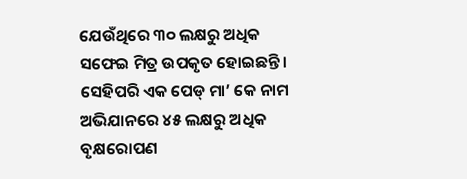ଯେଉଁଥିରେ ୩୦ ଲକ୍ଷରୁ ଅଧିକ ସଫେଇ ମିତ୍ର ଉପକୃତ ହୋଇଛନ୍ତି । ସେହିପରି ଏକ ପେଡ୍ ମା’ କେ ନାମ ଅଭିଯାନରେ ୪୫ ଲକ୍ଷରୁ ଅଧିକ ବୃକ୍ଷରୋପଣ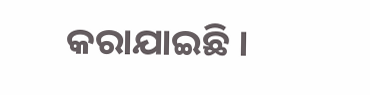କରାଯାଇଛି ।